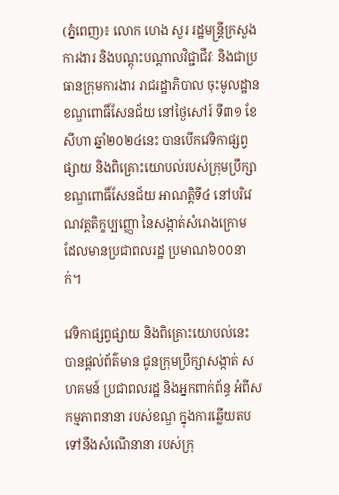(ភ្នំពេញ)៖ លោក ហេង សួរ រដ្ឋមន្ត្រីក្រសួងការងារ និងបណ្តុះបណ្តាលវិជ្ជាជីវៈ និងជាប្រធានក្រុមការងារ រាជរដ្ឋាភិបាល ចុះមូលដ្ឋានខណ្ឌពោធិ៍សែនជ័យ នៅថ្ងៃសៅរ៍ ទី៣១ ខែសីហា ឆ្នាំ២០២៤នេះ បានបើកវេទិកាផ្សព្វផ្សាយ និងពិគ្រោះយោបល់របស់ក្រុមប្រឹក្សា ខណ្ឌពោធិ៍សែនជ័យ អាណត្តិទី៤ នៅបរិវេណវត្តតិក្ខប្បញ្ញោ នៃសង្កាត់សំរោងក្រោម ដែលមានប្រជាពលរដ្ឋ ប្រមាណ៦០០នាក់។

វេទិកាផ្សព្វផ្សាយ និងពិគ្រោះយោបល់នេះ បានផ្តល់ព័ត៌មាន ជូនក្រុមប្រឹក្សាសង្កាត់ សហគមន៍ ប្រជាពលរដ្ឋ និងអ្នកពាក់ព័ន្ធ អំពីសកម្មភាពនានា របស់ខណ្ឌ ក្នុងការឆ្លើយតបទៅនឹងសំណើនានា របស់ក្រុ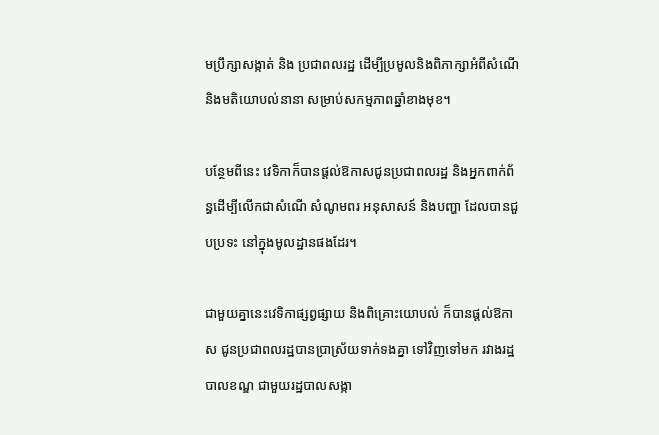មប្រឹក្សាសង្កាត់ និង ប្រជាពលរដ្ឋ ដើម្បីប្រមូលនិងពិភាក្សាអំពីសំណើ និងមតិយោបល់នានា សម្រាប់សកម្មភាពឆ្នាំខាងមុខ។

បន្ថែមពីនេះ វេទិកាក៏បានផ្តល់ឱកាសជូនប្រជាពលរដ្ឋ និងអ្នកពាក់ព័ន្ធដើម្បីលើកជាសំណើ សំណូមពរ អនុសាសន៍ និងបញ្ហា ដែលបានជួបប្រទះ នៅក្នុងមូលដ្ឋានផងដែរ។

ជាមួយគ្នានេះវេទិកាផ្សព្វផ្សាយ និងពិគ្រោះយោបល់ ក៏បានផ្តល់ឱកាស ជូនប្រជាពលរដ្ឋបានប្រាស្រ័យទាក់ទងគ្នា ទៅវិញទៅមក រវាងរដ្ឋបាលខណ្ឌ ជាមួយរដ្ឋបាលសង្កា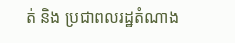ត់ និង ប្រជាពលរដ្ឋតំណាង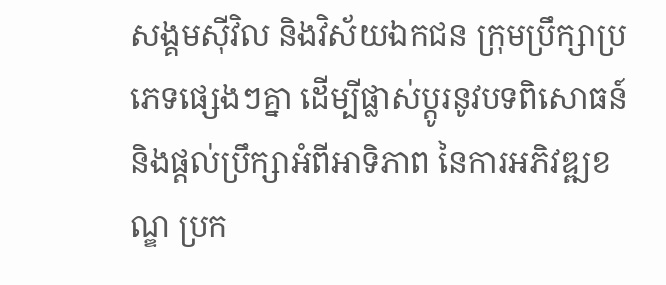សង្គមស៊ីវិល និងវិស័យឯកជន ក្រុមប្រឹក្សាប្រភេទផ្សេងៗគ្នា ដើម្បីផ្លាស់ប្តូរនូវបទពិសោធន៍ និងផ្តល់ប្រឹក្សាអំពីអាទិភាព នៃការអភិវឌ្ឍខណ្ឌ ប្រក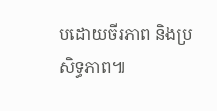បដោយចីរភាព និងប្រសិទ្ធភាព៕